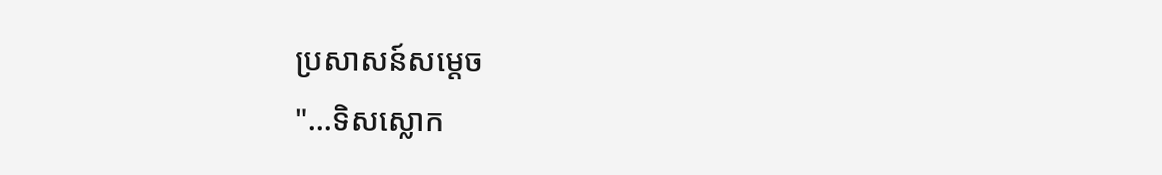ប្រសាសន៍សម្តេច
"...ទិសស្លោក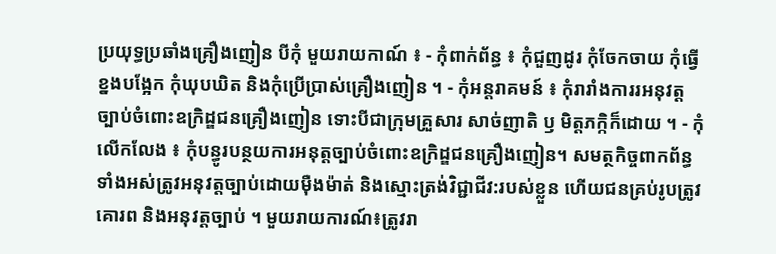ប្រយុទ្ធប្រឆាំងគ្រឿងញៀន បីកុំ មួយរាយកាណ៍ ៖ - កុំពាក់ព័ន្ធ ៖ កុំជួញដូរ កុំចែកចាយ កុំធ្វើខ្នងបង្អែក កុំឃុបឃិត និងកុំប្រើប្រាស់គ្រឿងញៀន ។ - កុំអន្តរាគមន៍ ៖ កុំរារាំងការរអនុវត្តច្បាប់ចំពោះឧក្រិដ្ឌជនគ្រឿងញៀន ទោះបីជាក្រុមគ្រួសារ សាច់ញាតិ ឫ មិត្តភក្កិក៏ដោយ ។ - កុំលើកលែង ៖ កុំបន្ធូរបន្ថយការអនុត្តច្បាប់ចំពោះឧក្រិដ្ឌជនគ្រឿងញៀន។ សមត្ថកិច្ចពាកព័ន្ធទាំងអស់ត្រូវអនុវត្តច្បាប់ដោយមុឺងម៉ាត់ និងស្មោះត្រង់វិជ្ជាជីវ:របស់ខ្លួន ហើយជនគ្រប់រូបត្រូវគោរព និងអនុវត្តច្បាប់ ។ មួយរាយការណ៍៖ត្រូវរា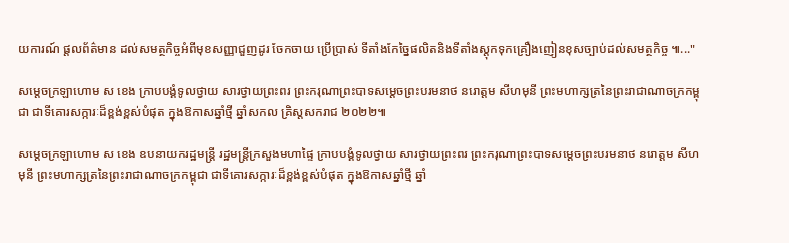យការណ៍ ផ្តលព័ត៌មាន ដល់សមត្ថកិច្ចអំពីមុខសញ្ញាជួញដូរ ចែកចាយ ប្រើប្រាស់ ទីតាំងកែច្នៃផលិតនិងទីតាំងស្តុកទុកគ្រឿងញៀនខុសច្បាប់ដល់សមត្ថកិច្ច ៕..."

សម្ដេចក្រឡាហោម ស ខេង ក្រាបបង្គំទូលថ្វាយ សារថ្វាយព្រះពរ ព្រះករុណាព្រះបាទសម្ដេចព្រះបរមនាថ នរោត្តម សីហមុនី ព្រះមហាក្សត្រនៃព្រះរាជាណាចក្រកម្ពុជា ជាទីគោរសក្ការៈដ៏ខ្ពង់ខ្ពស់បំផុត ក្នុងឱកាសឆ្នាំថ្មី ឆ្នាំសកល គ្រិស្តសករាជ ២០២២៕

សម្ដេចក្រឡាហោម ស ខេង ឧបនាយករដ្ឋមន្រ្តី រដ្ឋមន្រ្តីក្រសួងមហាផ្ទៃ ក្រាបបង្គំទូលថ្វាយ សារថ្វាយព្រះពរ ព្រះករុណាព្រះបាទសម្ដេចព្រះបរមនាថ នរោត្តម សីហមុនី ព្រះមហាក្សត្រនៃព្រះរាជាណាចក្រកម្ពុជា ជាទីគោរសក្ការៈដ៏ខ្ពង់ខ្ពស់បំផុត ក្នុងឱកាសឆ្នាំថ្មី ឆ្នាំ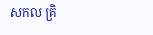សកល គ្រិ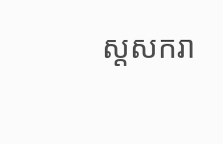ស្តសករា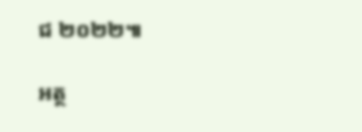ជ ២០២២៕

អត្ថ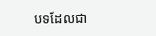បទដែលជា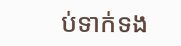ប់ទាក់ទង